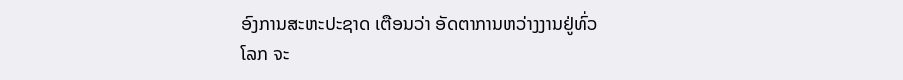ອົງການສະຫະປະຊາດ ເຕືອນວ່າ ອັດຕາການຫວ່າງງານຢູ່ທົ່ວ
ໂລກ ຈະ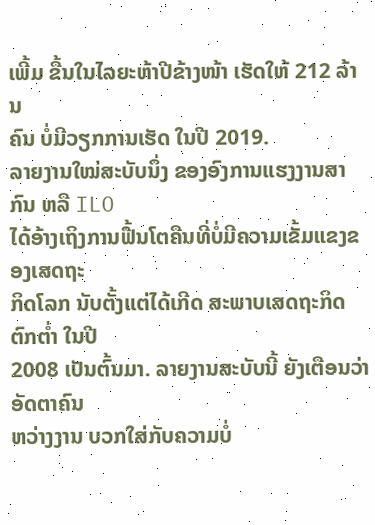ເພີ້ມ ຂື້ນໃນໄລຍະຫ້າປີຂ້າງໜ້າ ເຮັດໃຫ້ 212 ລ້ານ
ຄົນ ບໍ່ມີວຽກການເຮັດ ໃນປີ 2019.
ລາຍງານໃໝ່ສະບັບນຶ່ງ ຂອງອົງການແຮງງານສາກົນ ຫລື ILO
ໄດ້ອ້າງເຖິງການຟື້ນໂຕຄືນທີ່ບໍ່ມີຄວາມເຂັ້ມແຂງຂອງເສດຖະ
ກິດໂລກ ນັບຕັ້ງແຕ່ໄດ້ເກີດ ສະພາບເສດຖະກິດຕົກຕ່ຳ ໃນປີ
2008 ເປັນຕົ້ນມາ. ລາຍງານສະບັບນີ້ ຍັງເຕືອນວ່າ ອັດຕາຄົນ
ຫວ່າງງານ ບວກໃສ່ກັບຄວາມບໍ່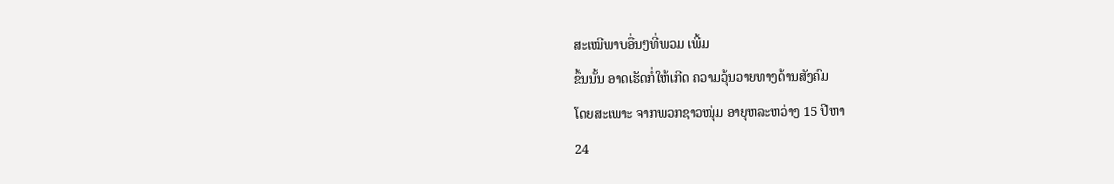ສະເໝີພາບອື່ນໆທີ່ພວມ ເພີ້ມ
ຂຶ້ນນັ້ນ ອາດເຮັດກໍ່ໃຫ້ເກີດ ຄວາມວຸ້ນວາຍທາງດ້ານສັງຄົມ
ໂດຍສະເພາະ ຈາກພວກຊາວໜຸ່ມ ອາຍຸຫລະຫວ່າງ 15 ປີຫາ
24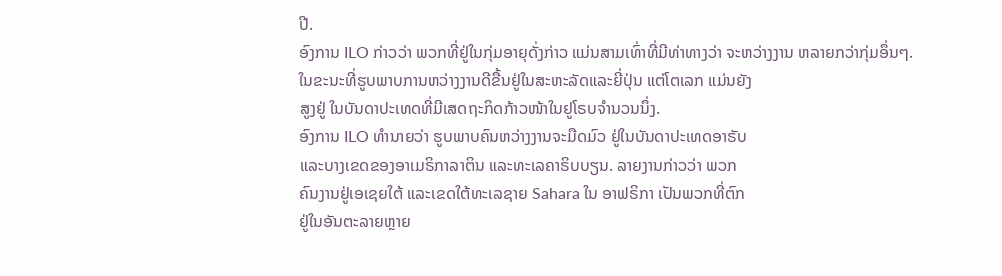ປີ.
ອົງການ ILO ກ່າວວ່າ ພວກທີ່ຢູ່ໃນກຸ່ມອາຍຸດັ່ງກ່າວ ແມ່ນສາມເທົ່າທີ່ມີທ່າທາງວ່າ ຈະຫວ່າງງານ ຫລາຍກວ່າກຸ່ມອຶ່ນໆ.
ໃນຂະນະທີ່ຮູບພາບການຫວ່າງງານດີຂື້ນຢູ່ໃນສະຫະລັດແລະຍີ່ປຸ່ນ ແຕ່ໂຕເລກ ແມ່ນຍັງ
ສູງຢູ່ ໃນບັນດາປະເທດທີ່ມີເສດຖະກິດກ້າວໜ້າໃນຢູໂຣບຈຳນວນນຶ່ງ.
ອົງການ ILO ທຳນາຍວ່າ ຮູບພາບຄົນຫວ່າງງານຈະມືດມົວ ຢູ່ໃນບັນດາປະເທດອາຣັບ
ແລະບາງເຂດຂອງອາເມຣິກາລາຕິນ ແລະທະເລຄາຣິບບຽນ. ລາຍງານກ່າວວ່າ ພວກ
ຄົນງານຢູ່ເອເຊຍໃຕ້ ແລະເຂດໃຕ້ທະເລຊາຍ Sahara ໃນ ອາຟຣິກາ ເປັນພວກທີ່ຕົກ
ຢູ່ໃນອັນຕະລາຍຫຼາຍ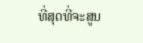ທີ່ສຸດທີ່ຈະສູນ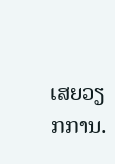ເສຍວຽກການ.